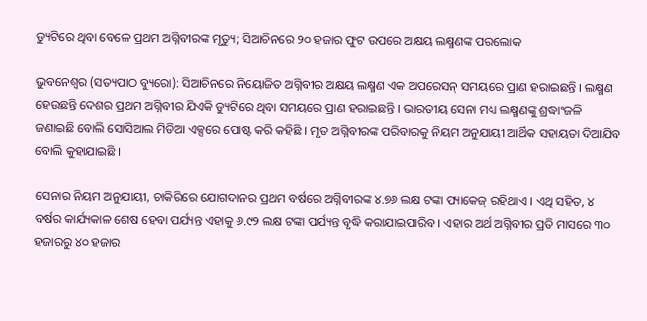ଡ୍ୟୁଟିରେ ଥିବା ବେଳେ ପ୍ରଥମ ଅଗ୍ନିବୀରଙ୍କ ମୃତ୍ୟୁ; ସିଆଚିନରେ ୨୦ ହଜାର ଫୁଟ ଉପରେ ଅକ୍ଷୟ ଲକ୍ଷ୍ମଣଙ୍କ ପରଲୋକ

ଭୁବନେଶ୍ୱର (ସତ୍ୟପାଠ ବ୍ୟୁରୋ): ସିଆଚିନରେ ନିୟୋଜିତ ଅଗ୍ନିବୀର ଅକ୍ଷୟ ଲକ୍ଷ୍ମଣ ଏକ ଅପରେସନ୍ ସମୟରେ ପ୍ରାଣ ହରାଇଛନ୍ତି । ଲକ୍ଷ୍ମଣ ହେଉଛନ୍ତି ଦେଶର ପ୍ରଥମ ଅଗ୍ନିବୀର ଯିଏକି ଡ୍ୟୁଟିରେ ଥିବା ସମୟରେ ପ୍ରାଣ ହରାଇଛନ୍ତି । ଭାରତୀୟ ସେନା ମଧ୍ୟ ଲକ୍ଷ୍ମଣଙ୍କୁ ଶ୍ରଦ୍ଧାଂଜଳି ଜଣାଇଛି ବୋଲି ସୋସିଆଲ ମିଡିଆ ଏକ୍ସରେ ପୋଷ୍ଟ କରି କହିଛି । ମୃତ ଅଗ୍ନିବୀରଙ୍କ ପରିବାରକୁ ନିୟମ ଅନୁଯାୟୀ ଆର୍ଥିକ ସହାୟତା ଦିଆଯିବ ବୋଲି କୁହାଯାଇଛି ।

ସେନାର ନିୟମ ଅନୁଯାୟୀ, ଚାକିରିରେ ଯୋଗଦାନର ପ୍ରଥମ ବର୍ଷରେ ଅଗ୍ନିବୀରଙ୍କ ୪.୭୬ ଲକ୍ଷ ଟଙ୍କା ପ୍ୟାକେଜ୍ ରହିଥାଏ । ଏଥି ସହିତ, ୪ ବର୍ଷର କାର୍ଯ୍ୟକାଳ ଶେଷ ହେବା ପର୍ଯ୍ୟନ୍ତ ଏହାକୁ ୬.୯୨ ଲକ୍ଷ ଟଙ୍କା ପର୍ଯ୍ୟନ୍ତ ବୃଦ୍ଧି କରାଯାଇପାରିବ । ଏହାର ଅର୍ଥ ଅଗ୍ନିବୀର ପ୍ରତି ମାସରେ ୩୦ ହଜାରରୁ ୪୦ ହଜାର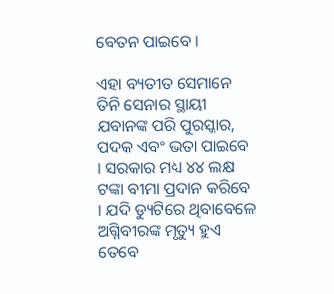ବେତନ ପାଇବେ ।

ଏହା ବ୍ୟତୀତ ସେମାନେ ତିନି ସେନାର ସ୍ଥାୟୀ ଯବାନଙ୍କ ପରି ପୁରସ୍କାର, ପଦକ ଏବଂ ଭତା ପାଇବେ । ସରକାର ମଧ୍ୟ ୪୪ ଲକ୍ଷ ଟଙ୍କା ବୀମା ପ୍ରଦାନ କରିବେ । ଯଦି ଡ୍ୟୁଟିରେ ଥିବାବେଳେ ଅଗ୍ନିବୀରଙ୍କ ମୃତ୍ୟୁ ହୁଏ ତେବେ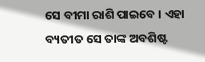ସେ ବୀମା ରାଶି ପାଇବେ । ଏହା ବ୍ୟତୀତ ସେ ତାଙ୍କ ଅବଶିଷ୍ଟ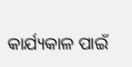କାର୍ଯ୍ୟକାଳ ପାଇଁ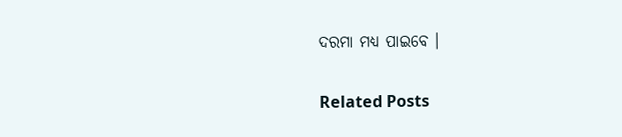ଦରମା ମଧ୍ୟ ପାଇବେ ।

Related Posts